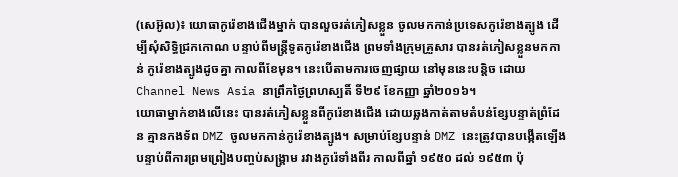(សេអ៊ូល)៖ យោធាកូរ៉េខាងជើងម្នាក់ បានលួចរត់ភៀសខ្លួន ចូលមកកាន់ប្រទេសកូរ៉េខាងត្បូង ដើម្បីសុំសិទ្ធិជ្រកកោណ បន្ទាប់ពីមន្ត្រីទូតកូរ៉េខាងជើង ព្រមទាំងក្រុមគ្រួសារ បានរត់ភៀសខ្លួនមកកាន់ កូរ៉េខាងត្បូងដូចគ្នា កាលពីខែមុន។ នេះបើតាមការចេញផ្សាយ នៅមុននេះបន្តិច ដោយ Channel News Asia នាព្រឹកថ្ងៃព្រហស្បតិ៍ ទី២៩ ខែកញ្ញា ឆ្នាំ២០១៦។
យោធាម្នាក់ខាងលើនេះ បានរត់ភៀសខ្លួនពីកូរ៉េខាងជើង ដោយឆ្លងកាត់តាមតំបន់ខ្សែបន្ទាត់ព្រំដែន គ្មានកងទ័ព DMZ ចូលមកកាន់កូរ៉េខាងត្បូង។ សម្រាប់ខ្សែបន្ទាន់ DMZ នេះត្រូវបានបង្កើតឡើង បន្ទាប់ពីការព្រមព្រៀងបញ្ចប់សង្គ្រាម រវាងកូរ៉េទាំងពីរ កាលពីឆ្នាំ ១៩៥០ ដល់ ១៩៥៣ ប៉ុ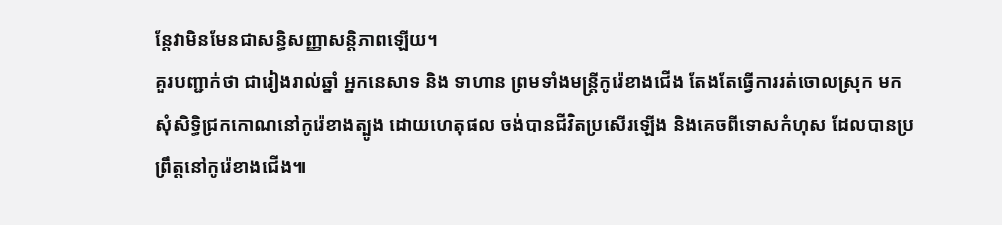ន្តែវាមិនមែនជាសន្ធិសញ្ញាសន្តិភាពឡើយ។
គួរបញ្ជាក់ថា ជារៀងរាល់ឆ្នាំ អ្នកនេសាទ និង ទាហាន ព្រមទាំងមន្ត្រីកូរ៉េខាងជើង តែងតែធ្វើការរត់ចោលស្រុក មកសុំសិទ្ធិជ្រកកោណនៅកូរ៉េខាងត្បូង ដោយហេតុផល ចង់បានជីវិតប្រសើរឡើង និងគេចពីទោសកំហុស ដែលបានប្រព្រឹត្តនៅកូរ៉េខាងជើង៕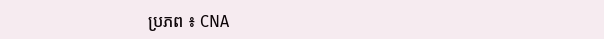ប្រភព ៖ CNA